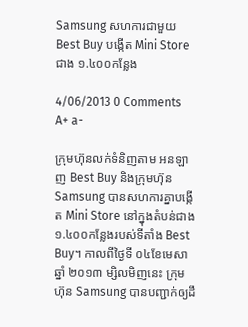Samsung សហការជាមួយ Best Buy បង្កើត Mini Store ជាង ១.៤០០កន្លែង

4/06/2013 0 Comments A+ a-

ក្រុមហ៊ុនលក់ទំនិញតាម អនឡាញ Best Buy និងក្រុមហ៊ុន Samsung បានសហការគ្នាបង្កើត Mini Store នៅក្នុងតំបន់ជាង ១.៤០០កន្លែងរបស់ទីតាំង Best Buy។ កាលពីថ្ងៃទី ០៤ខែមេសា ឆ្នាំ ២០១៣ ម្សិលមិញនេះ ក្រុមហ៊ុន Samsung បានបញ្ជាក់ឲ្យដឹ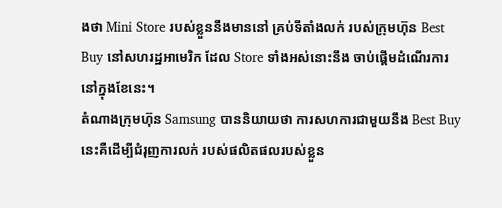ងថា Mini Store របស់ខ្លួននឹងមាននៅ គ្រប់ទីតាំងលក់ របស់ក្រុមហ៊ុន Best Buy នៅសហរដ្ឋអាមេរិក ដែល Store ទាំងអស់នោះនឹង ចាប់ផ្ដើមដំណើរការ នៅក្នុងខែនេះ។
តំណាងក្រុមហ៊ុន Samsung បាននិយាយថា ការសហការជាមួយនឹង Best Buy នេះគឺដើម្បីជំរុញការលក់ របស់ផលិតផលរបស់ខ្លួន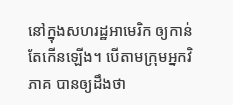នៅក្នុងសហរដ្ឋអាមេរិក ឲ្យកាន់តែកើនឡើង។ បើតាមក្រុមអ្នកវិភាគ បានឲ្យដឹងថា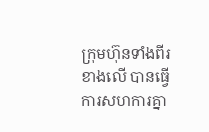ក្រុមហ៊ុនទាំងពីរខាងលើ បានធ្វើការសហការគ្នា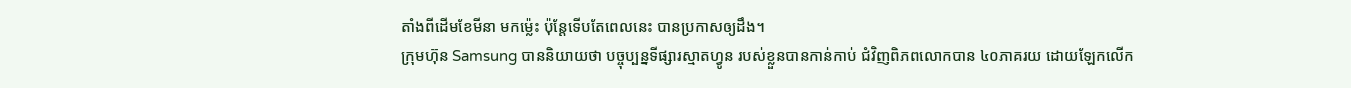តាំងពីដើមខែមីនា មកម្ល៉េះ ប៉ុន្តែទើបតែពេលនេះ បានប្រកាសឲ្យដឹង។
ក្រុមហ៊ុន Samsung បាននិយាយថា បច្ចុប្បន្នទីផ្សារស្មាតហ្វូន របស់ខ្លួនបានកាន់កាប់ ជំវិញពិភពលោកបាន ៤០ភាគរយ ដោយឡែកលើក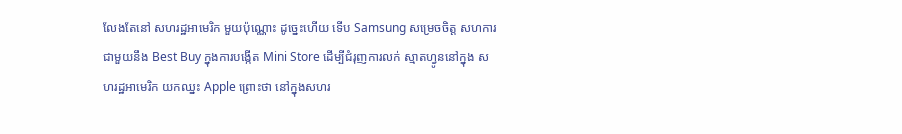លែងតែនៅ សហរដ្ឋអាមេរិក មួយប៉ុណ្ណោះ ដូច្នេះហើយ ទើប Samsung សម្រេចចិត្ត សហការជាមួយនឹង Best Buy ក្នុងការបង្កើត Mini Store ដើម្បីជំរុញការលក់ ស្មាតហ្វូននៅក្នុង សហរដ្ឋអាមេរិក យកឈ្នះ Apple ព្រោះថា នៅក្នុងសហរ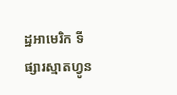ដ្ឋអាមេរិក ទីផ្សារស្មាតហ្វូន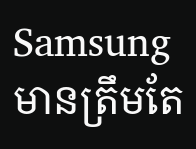Samsung មានត្រឹមតែ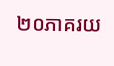២០ភាគរយ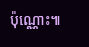ប៉ុណ្ណោះ៕